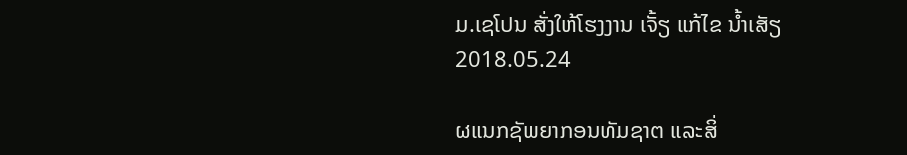ມ.ເຊໂປນ ສັ່ງໃຫ້ໂຮງງານ ເຈັ້ຽ ແກ້ໄຂ ນໍ້າເສັຽ
2018.05.24

ຜແນກຊັພຍາກອນທັມຊາຕ ແລະສິ່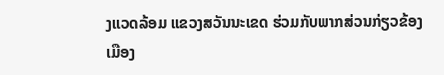ງແວດລ້ອມ ແຂວງສວັນນະເຂດ ຮ່ວມກັບພາກສ່ວນກ່ຽວຂ້ອງ ເມືອງ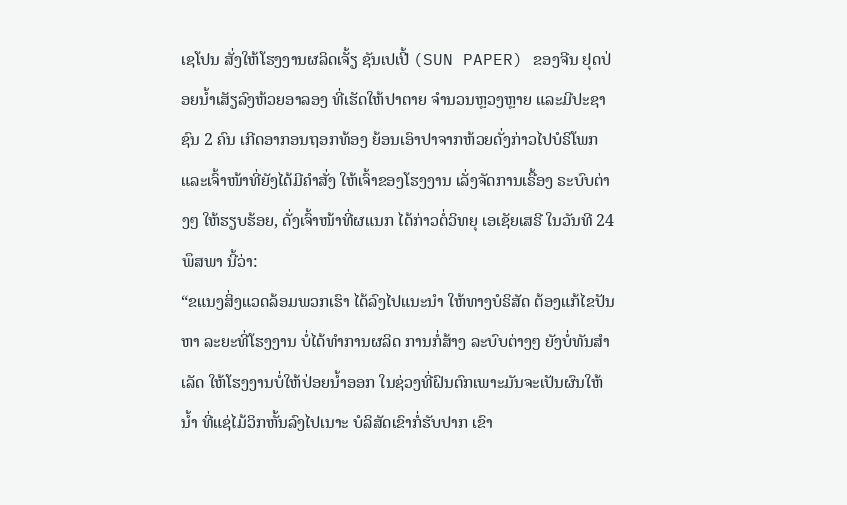ເຊໂປນ ສັ່ງໃຫ້ໂຮງງານຜລິດເຈັ້ຽ ຊັນເປເປີ້ (SUN PAPER) ຂອງຈີນ ຢຸດປ່ອຍນໍ້າເສັຽລົງຫ້ວຍອາລອງ ທີ່ເຮັດໃຫ້ປາຕາຍ ຈຳນວນຫຼວງຫຼາຍ ແລະມີປະຊາຊົນ 2 ຄົນ ເກີດອາກອນຖອກທ້ອງ ຍ້ອນເອົາປາຈາກຫ້ວຍດັ່ງກ່າວໄປບໍຣິໂພກ ແລະເຈົ້າໜ້າທີ່ຍັງໄດ້ມີຄຳສັ່ງ ໃຫ້ເຈົ້າຂອງໂຮງງານ ເລັ່ງຈັດການເຣື້ອງ ຣະບົບຕ່າງໆ ໃຫ້ຮຽບຮ້ອຍ, ດັ່ງເຈົ້າໜ້າທີ່ຜແນກ ໄດ້ກ່າວຕໍ່ວິທຍຸ ເອເຊັຍເສຣີ ໃນວັນທີ 24 ພຶສພາ ນີ້ວ່າ:
“ຂແນງສິ່ງແວດລ້ອມພວກເຮົາ ໄດ້ລົງໄປແນະນຳ ໃຫ້ທາງບໍຣິສັດ ຕ້ອງແກ້ໄຂປັນຫາ ລະຍະທີ່ໂຮງງານ ບໍ່ໄດ້ທຳການຜລິດ ການກໍ່ສ້າງ ລະບົບຕ່າງໆ ຍັງບໍ່ທັນສຳເລັດ ໃຫ້ໂຮງງານບໍ່ໃຫ້ປ່ອຍນໍ້າອອກ ໃນຊ່ວງທີ່ຝົນຕົກເພາະມັນຈະເປັນຜົນໃຫ້ນໍ້າ ທີ່ແຊ່ໄມ້ວິກຫັ້ນລົງໄປເນາະ ບໍລິສັດເຂົາກໍ່ຮັບປາກ ເຂົາ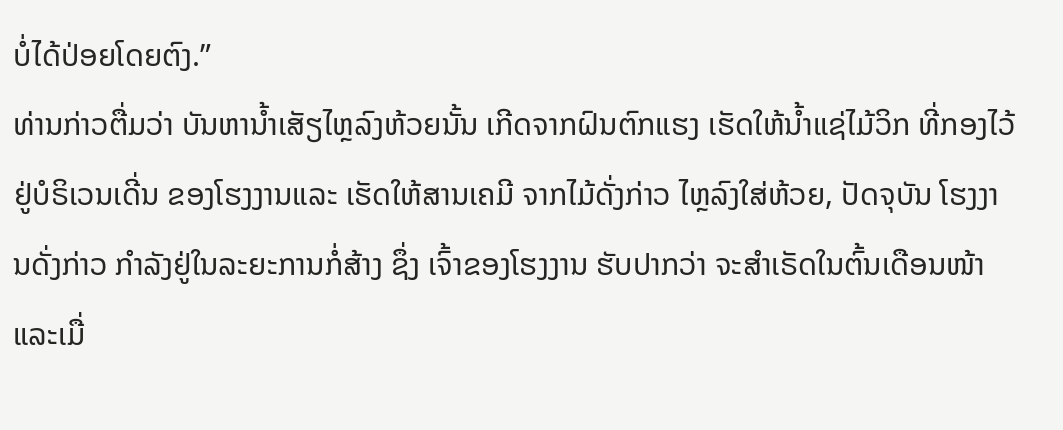ບໍ່ໄດ້ປ່ອຍໂດຍຕົງ.”
ທ່ານກ່າວຕື່ມວ່າ ບັນຫານໍ້າເສັຽໄຫຼລົງຫ້ວຍນັ້ນ ເກີດຈາກຝົນຕົກແຮງ ເຮັດໃຫ້ນໍ້າແຊ່ໄມ້ວິກ ທີ່ກອງໄວ້ຢູ່ບໍຣິເວນເດີ່ນ ຂອງໂຮງງານແລະ ເຮັດໃຫ້ສານເຄມີ ຈາກໄມ້ດັ່ງກ່າວ ໄຫຼລົງໃສ່ຫ້ວຍ, ປັດຈຸບັນ ໂຮງງານດັ່ງກ່າວ ກຳລັງຢູ່ໃນລະຍະການກໍ່ສ້າງ ຊຶ່ງ ເຈົ້າຂອງໂຮງງານ ຮັບປາກວ່າ ຈະສຳເຣັດໃນຕົ້ນເດືອນໜ້າ ແລະເມື່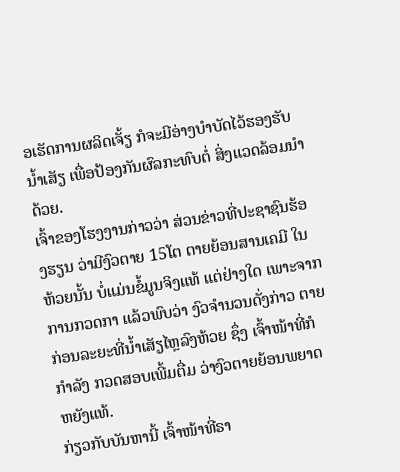ອເຮັດການຜລິດເຈັ້ຽ ກໍຈະມີອ່າງບຳບັດໄວ້ຮອງຮັບນໍ້າເສັຽ ເພື່ອປ້ອງກັນຜົລກະທົບຕໍ່ ສິ່ງແວດລ້ອມນຳດ້ວຍ.
ເຈົ້າຂອງໂຮງງານກ່າວວ່າ ສ່ວນຂ່າວທີ່ປະຊາຊົນຮ້ອງຮຽນ ວ່າມີງົວຕາຍ 15ໂຕ ຕາຍຍ້ອນສານເຄມີ ໃນຫ້ວຍນັ້ນ ບໍ່ແມ່ນຂໍ້ມູນຈິງແທ້ ແຕ່ຢ່າງໃດ ເພາະຈາກການກວດກາ ແລ້ວພົບວ່າ ງົວຈຳນວນດັ່ງກ່າວ ຕາຍກ່ອນລະຍະທີ່ນໍ້າເສັຽໄຫຼລົງຫ້ວຍ ຊຶ່ງ ເຈົ້າໜ້າທີ່ກໍກຳລັງ ກວດສອບເພີ້ມຕື່ມ ວ່າງົວຕາຍຍ້ອນພຍາດຫຍັງແທ້.
ກ່ຽວກັບບັນຫານີ້ ເຈົ້າໜ້າທີ່ຣາ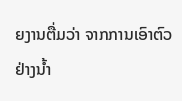ຍງານຕື່ມວ່າ ຈາກການເອົາຕົວຢ່າງນໍ້າ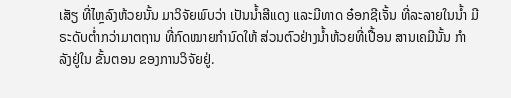ເສັຽ ທີ່ໄຫຼລົງຫ້ວຍນັ້ນ ມາວິຈັຍພົບວ່າ ເປັນນໍ້າສີແດງ ແລະມີທາດ ອ໋ອກຊີເຈັ້ນ ທີ່ລະລາຍໃນນໍ້າ ມີຣະດັບຕໍ່າກວ່າມາຕຖານ ທີ່ກົດໝາຍກຳນົດໃຫ້ ສ່ວນຕົວຢ່າງນໍ້າຫ້ວຍທີ່ເປື້ອນ ສານເຄມີນັ້ນ ກຳລັງຢູ່ໃນ ຂັ້ນຕອນ ຂອງການວິຈັຍຢູ່.